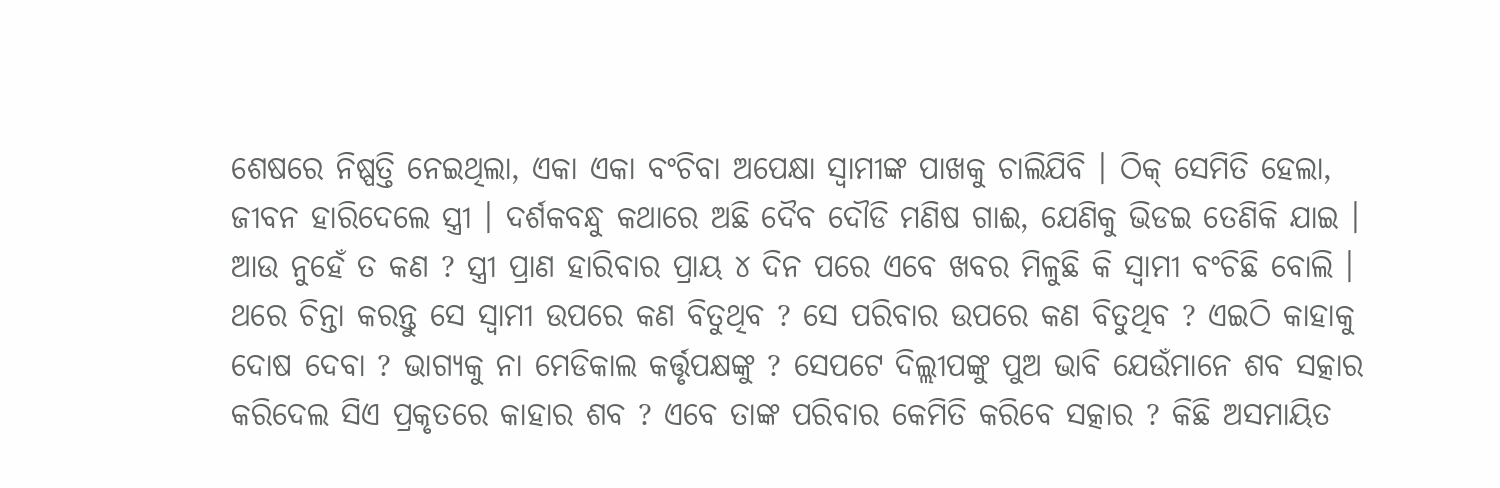ଶେଷରେ ନିଷ୍ପତ୍ତି ନେଇଥିଲା, ଏକା ଏକା ବଂଚିବା ଅପେକ୍ଷା ସ୍ଵାମୀଙ୍କ ପାଖକୁ ଚାଲିଯିବି । ଠିକ୍ ସେମିତି ହେଲା, ଜୀବନ ହାରିଦେଲେ ସ୍ତ୍ରୀ । ଦର୍ଶକବନ୍ଧୁ କଥାରେ ଅଛି ଦୈବ ଦୌଡି ମଣିଷ ଗାଈ, ଯେଣିକୁ ଭିଡଇ ତେଣିକି ଯାଇ । ଆଉ ନୁହେଁ ତ କଣ ? ସ୍ତ୍ରୀ ପ୍ରାଣ ହାରିବାର ପ୍ରାୟ ୪ ଦିନ ପରେ ଏବେ ଖବର ମିଳୁଛି କି ସ୍ଵାମୀ ବଂଚିଛି ବୋଲି । ଥରେ ଚିନ୍ତା କରନ୍ତୁ ସେ ସ୍ଵାମୀ ଉପରେ କଣ ବିତୁଥିବ ? ସେ ପରିବାର ଉପରେ କଣ ବିତୁଥିବ ? ଏଇଠି କାହାକୁ ଦୋଷ ଦେବା ? ଭାଗ୍ୟକୁ ନା ମେଡିକାଲ କର୍ତ୍ତୃପକ୍ଷଙ୍କୁ ? ସେପଟେ ଦିଲ୍ଲୀପଙ୍କୁ ପୁଅ ଭାବି ଯେଉଁମାନେ ଶବ ସତ୍କାର କରିଦେଲ ସିଏ ପ୍ରକୃତରେ କାହାର ଶବ ? ଏବେ ତାଙ୍କ ପରିବାର କେମିତି କରିବେ ସତ୍କାର ? କିଛି ଅସମାୟିତ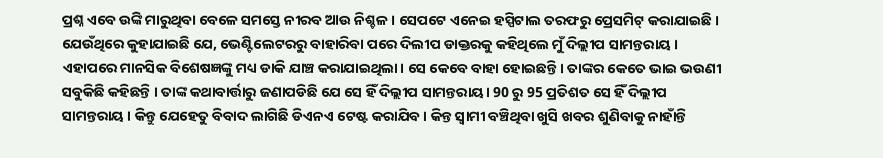ପ୍ରଶ୍ନ ଏବେ ଉଙ୍କି ମାରୁଥିବା ବେଳେ ସମସ୍ତେ ନୀରବ ଆଉ ନିଶ୍ଚଳ । ସେପଟେ ଏନେଇ ହସ୍ପିଟାଲ ତରଫରୁ ପ୍ରେସମିଟ୍ କରାଯାଇଛି । ଯେଉଁଥିରେ କୁହାଯାଇଛି ଯେ, ଭେଣ୍ଟିଲେଟରରୁ ବାହାରିବା ପରେ ଦିଲୀପ ଡାକ୍ତରକୁ କହିଥିଲେ ମୁଁ ଦିଲ୍ଲୀପ ସାମନ୍ତରାୟ । ଏହାପରେ ମାନସିକ ବିଶେଷଜ୍ଞଙ୍କୁ ମଧ୍ୟ ଡାକି ଯାଞ୍ଚ କରାଯାଇଥିଲା। ସେ କେବେ ବାହା ହୋଇଛନ୍ତି । ତାଙ୍କର କେତେ ଭାଇ ଭଉଣୀ ସବୁକିଛି କହିଛନ୍ତି । ତାଙ୍କ କଥାବାର୍ତ୍ତାରୁ ଜଣାପଡିଛି ଯେ ସେ ହିଁ ଦିଲ୍ଲୀପ ସାମନ୍ତରାୟ। 90 ରୁ 95 ପ୍ରତିଶତ ସେ ହିଁ ଦିଲ୍ଲୀପ ସାମନ୍ତରାୟ । କିନ୍ତୁ ଯେହେତୁ ବିବାଦ ଲାଗିଛି ଡିଏନଏ ଟେଷ୍ଟ କରାଯିବ । କିନ୍ତ ସ୍ୱାମୀ ବଞ୍ଚିଥିବା ଖୁସି ଖବର ଶୁଣିବାକୁ ନାହାଁନ୍ତି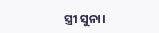ସ୍ତ୍ରୀ ସୁନା।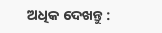ଅଧିକ ଦେଖନ୍ତୁ :